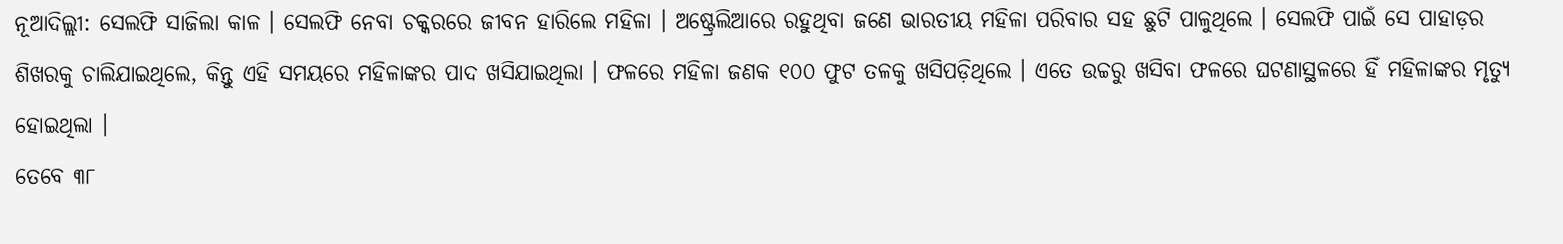ନୂଆଦିଲ୍ଲୀ: ସେଲଫି ସାଜିଲା କାଳ । ସେଲଫି ନେବା ଚକ୍କରରେ ଜୀବନ ହାରିଲେ ମହିଳା । ଅଷ୍ଟ୍ରେଲିଆରେ ରହୁଥିବା ଜଣେ ଭାରତୀୟ ମହିଳା ପରିବାର ସହ ଛୁଟି ପାଳୁଥିଲେ । ସେଲଫି ପାଇଁ ସେ ପାହାଡ଼ର ଶିଖରକୁ ଚାଲିଯାଇଥିଲେ, କିନ୍ତୁ ଏହି ସମୟରେ ମହିଳାଙ୍କର ପାଦ ଖସିଯାଇଥିଲା । ଫଳରେ ମହିଳା ଜଣକ ୧୦୦ ଫୁଟ ତଳକୁ ଖସିପଡ଼ିଥିଲେ । ଏତେ ଉଚ୍ଚରୁ ଖସିବା ଫଳରେ ଘଟଣାସ୍ଥଳରେ ହିଁ ମହିଳାଙ୍କର ମୃତ୍ୟୁ ହୋଇଥିଲା ।
ତେବେ ୩୮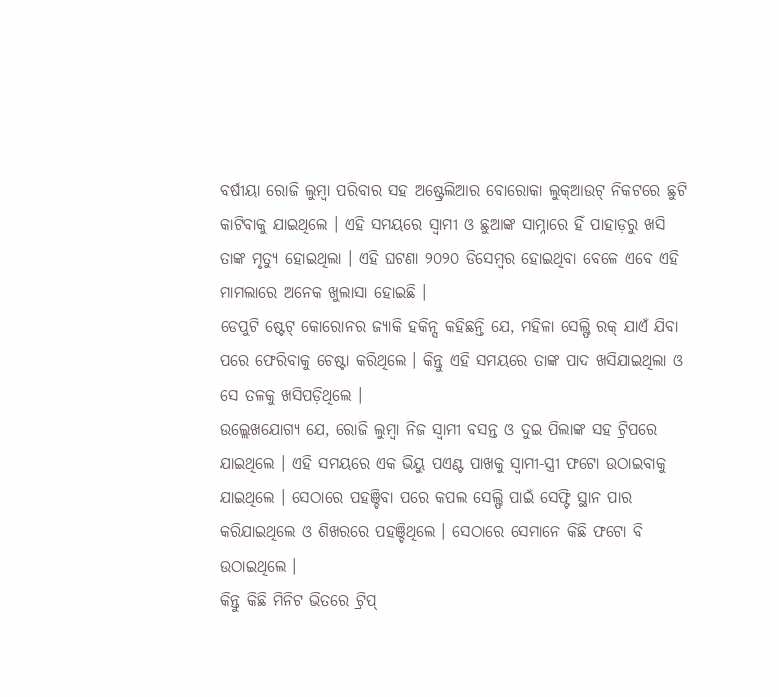ବର୍ଷୀୟା ରୋଜି ଲୁମ୍ବା ପରିବାର ସହ ଅଷ୍ଟ୍ରେଲିଆର ବୋରୋକା ଲୁକ୍ଆଉଟ୍ ନିକଟରେ ଛୁଟି କାଟିବାକୁ ଯାଇଥିଲେ । ଏହି ସମୟରେ ସ୍ୱାମୀ ଓ ଛୁଆଙ୍କ ସାମ୍ନାରେ ହିଁ ପାହାଡ଼ରୁ ଖସି ତାଙ୍କ ମୃତ୍ୟୁ ହୋଇଥିଲା । ଏହି ଘଟଣା ୨୦୨୦ ଡିସେମ୍ବର ହୋଇଥିବା ବେଳେ ଏବେ ଏହି ମାମଲାରେ ଅନେକ ଖୁଲାସା ହୋଇଛି ।
ଡେପୁଟି ଷ୍ଟେଟ୍ କୋରୋନର ଜ୍ୟାକି ହକିନ୍ସ କହିଛନ୍ତି ଯେ, ମହିଳା ସେଲ୍ଫି ରକ୍ ଯାଏଁ ଯିବା ପରେ ଫେରିବାକୁ ଚେଷ୍ଟା କରିଥିଲେ । କିନ୍ତୁ ଏହି ସମୟରେ ତାଙ୍କ ପାଦ ଖସିଯାଇଥିଲା ଓ ସେ ତଳକୁ ଖସିପଡ଼ିଥିଲେ ।
ଉଲ୍ଲେଖଯୋଗ୍ୟ ଯେ, ରୋଜି ଲୁମ୍ବା ନିଜ ସ୍ୱାମୀ ବସନ୍ତ ଓ ଦୁଇ ପିଲାଙ୍କ ସହ ଟ୍ରିପରେ ଯାଇଥିଲେ । ଏହି ସମୟରେ ଏକ ଭିୟୁ ପଏଣ୍ଟ ପାଖକୁ ସ୍ୱାମୀ-ସ୍ତ୍ରୀ ଫଟୋ ଉଠାଇବାକୁ ଯାଇଥିଲେ । ସେଠାରେ ପହଞ୍ଚିବା ପରେ କପଲ ସେଲ୍ଫି ପାଇଁ ସେଫ୍ଟି ସ୍ଥାନ ପାର କରିଯାଇଥିଲେ ଓ ଶିଖରରେ ପହଞ୍ଚିଥିଲେ । ସେଠାରେ ସେମାନେ କିଛି ଫଟୋ ବି ଉଠାଇଥିଲେ ।
କିନ୍ତୁ କିଛି ମିନିଟ ଭିତରେ ଟ୍ରିପ୍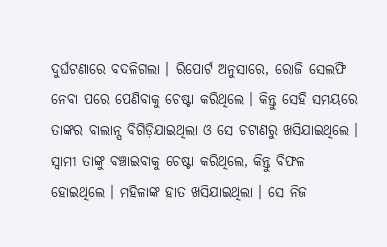ଦୁର୍ଘଟଣାରେ ବଦଳିଗଲା । ରିପୋର୍ଟ ଅନୁସାରେ, ରୋଜି ସେଲଫି ନେବା ପରେ ପେଣିବାକୁ ଚେଷ୍ଟା କରିଥିଲେ । କିନ୍ତୁ ସେହି ସମୟରେ ତାଙ୍କର ବାଲାନ୍ସ ବିଗିଡ଼ିଯାଇଥିଲା ଓ ସେ ଚଟାଣରୁ ଖସିଯାଇଥିଲେ । ସ୍ୱାମୀ ତାଙ୍କୁ ବଞ୍ଚାଇବାକୁ ଚେଷ୍ଟା କରିଥିଲେ, କିନ୍ତୁ ବିଫଳ ହୋଇଥିଲେ । ମହିଳାଙ୍କ ହାତ ଖସିଯାଇଥିଲା । ସେ ନିଜ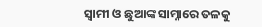ସ୍ୱାମୀ ଓ ଛୁଆଙ୍କ ସାମ୍ନାରେ ତଳକୁ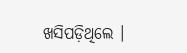ଖସିପଡ଼ିଥିଲେ ।